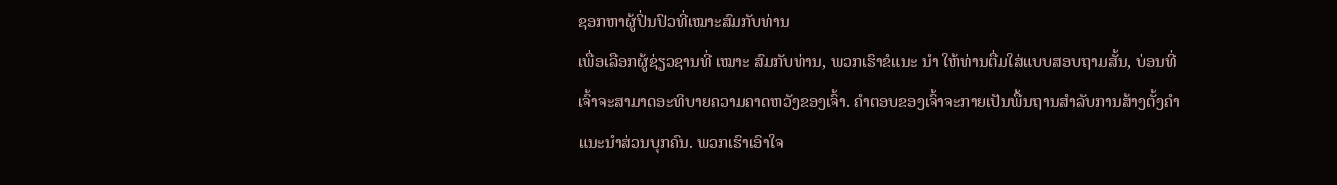ຊອກຫາຜູ້ປິ່ນປົວທີ່ເໝາະສົມກັບທ່ານ
ເພື່ອເລືອກຜູ້ຊ່ຽວຊານທີ່ ເໝາະ ສົມກັບທ່ານ, ພວກເຮົາຂໍແນະ ນຳ ໃຫ້ທ່ານຕື່ມໃສ່ແບບສອບຖາມສັ້ນ, ບ່ອນທີ່ເຈົ້າຈະສາມາດອະທິບາຍຄວາມຄາດຫວັງຂອງເຈົ້າ. ຄໍາຕອບຂອງເຈົ້າຈະກາຍເປັນພື້ນຖານສໍາລັບການສ້າງຕັ້ງຄໍາແນະນໍາສ່ວນບຸກຄົນ. ພວກເຮົາເອົາໃຈ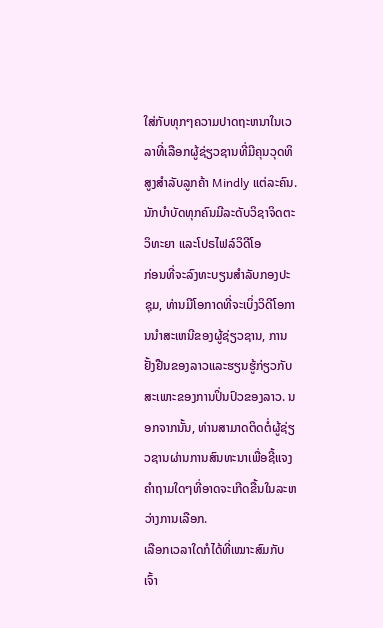ໃສ່ກັບທຸກໆຄວາມປາດຖະຫນາໃນເວລາທີ່ເລືອກຜູ້ຊ່ຽວຊານທີ່ມີຄຸນວຸດທິສູງສໍາລັບລູກຄ້າ Mindly ແຕ່ລະຄົນ.
ນັກບຳບັດທຸກຄົນມີລະດັບວິຊາຈິດຕະວິທະຍາ ແລະໂປຣໄຟລ໌ວິດີໂອ
ກ່ອນທີ່ຈະລົງທະບຽນສໍາລັບກອງປະຊຸມ, ທ່ານມີໂອກາດທີ່ຈະເບິ່ງວິດີໂອການນໍາສະເຫນີຂອງຜູ້ຊ່ຽວຊານ, ການຢັ້ງຢືນຂອງລາວແລະຮຽນຮູ້ກ່ຽວກັບສະເພາະຂອງການປິ່ນປົວຂອງລາວ. ນອກຈາກນັ້ນ, ທ່ານສາມາດຕິດຕໍ່ຜູ້ຊ່ຽວຊານຜ່ານການສົນທະນາເພື່ອຊີ້ແຈງຄໍາຖາມໃດໆທີ່ອາດຈະເກີດຂື້ນໃນລະຫວ່າງການເລືອກ.
ເລືອກເວລາໃດກໍໄດ້ທີ່ເໝາະສົມກັບເຈົ້າ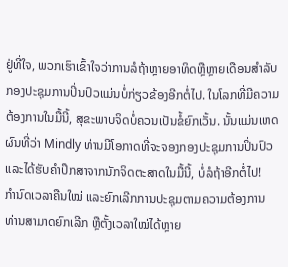ຢູ່ທີ່ໃຈ, ພວກເຮົາເຂົ້າໃຈວ່າການລໍຖ້າຫຼາຍອາທິດຫຼືຫຼາຍເດືອນສໍາລັບກອງປະຊຸມການປິ່ນປົວແມ່ນບໍ່ກ່ຽວຂ້ອງອີກຕໍ່ໄປ. ໃນໂລກທີ່ມີຄວາມຕ້ອງການໃນມື້ນີ້, ສຸຂະພາບຈິດບໍ່ຄວນເປັນຂໍ້ຍົກເວັ້ນ. ນັ້ນແມ່ນເຫດຜົນທີ່ວ່າ Mindly ທ່ານມີໂອກາດທີ່ຈະຈອງກອງປະຊຸມການປິ່ນປົວແລະໄດ້ຮັບຄໍາປຶກສາຈາກນັກຈິດຕະສາດໃນມື້ນີ້, ບໍ່ລໍຖ້າອີກຕໍ່ໄປ!
ກຳນົດເວລາຄືນໃໝ່ ແລະຍົກເລີກການປະຊຸມຕາມຄວາມຕ້ອງການ
ທ່ານສາມາດຍົກເລີກ ຫຼືຕັ້ງເວລາໃໝ່ໄດ້ຫຼາຍ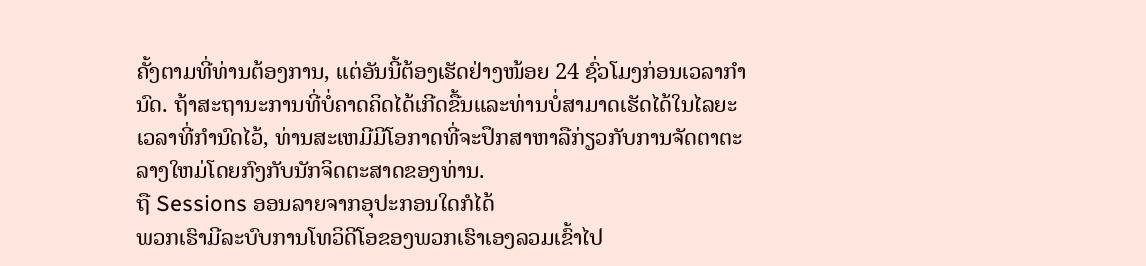ຄັ້ງຕາມທີ່ທ່ານຕ້ອງການ, ແຕ່ອັນນີ້ຕ້ອງເຮັດຢ່າງໜ້ອຍ 24 ຊົ່ວໂມງກ່ອນເວລາກຳນົດ. ຖ້າສະຖານະການທີ່ບໍ່ຄາດຄິດໄດ້ເກີດຂື້ນແລະທ່ານບໍ່ສາມາດເຮັດໄດ້ໃນໄລຍະເວລາທີ່ກໍານົດໄວ້, ທ່ານສະເຫມີມີໂອກາດທີ່ຈະປຶກສາຫາລືກ່ຽວກັບການຈັດຕາຕະລາງໃຫມ່ໂດຍກົງກັບນັກຈິດຕະສາດຂອງທ່ານ.
ຖື Sessions ອອນລາຍຈາກອຸປະກອນໃດກໍໄດ້
ພວກເຮົາມີລະບົບການໂທວິດີໂອຂອງພວກເຮົາເອງລວມເຂົ້າໄປ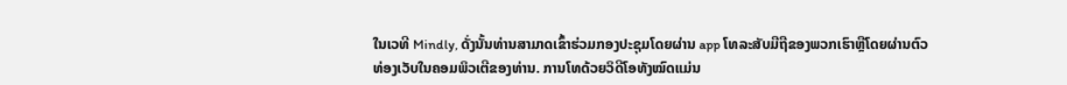ໃນເວທີ Mindly, ດັ່ງນັ້ນທ່ານສາມາດເຂົ້າຮ່ວມກອງປະຊຸມໂດຍຜ່ານ app ໂທລະສັບມືຖືຂອງພວກເຮົາຫຼືໂດຍຜ່ານຕົວທ່ອງເວັບໃນຄອມພິວເຕີຂອງທ່ານ. ການໂທດ້ວຍວິດີໂອທັງໝົດແມ່ນ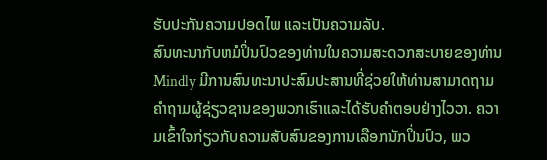ຮັບປະກັນຄວາມປອດໄພ ແລະເປັນຄວາມລັບ.
ສົນທະນາກັບຫມໍປິ່ນປົວຂອງທ່ານໃນຄວາມສະດວກສະບາຍຂອງທ່ານ
Mindly ມີການສົນທະນາປະສົມປະສານທີ່ຊ່ວຍໃຫ້ທ່ານສາມາດຖາມຄໍາຖາມຜູ້ຊ່ຽວຊານຂອງພວກເຮົາແລະໄດ້ຮັບຄໍາຕອບຢ່າງໄວວາ. ຄວາມເຂົ້າໃຈກ່ຽວກັບຄວາມສັບສົນຂອງການເລືອກນັກປິ່ນປົວ, ພວ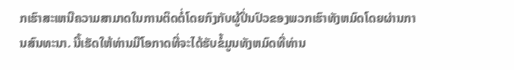ກເຮົາສະເຫນີຄວາມສາມາດໃນການຕິດຕໍ່ໂດຍກົງກັບຜູ້ປິ່ນປົວຂອງພວກເຮົາທັງຫມົດໂດຍຜ່ານການສົນທະນາ. ນີ້ເຮັດໃຫ້ທ່ານມີໂອກາດທີ່ຈະໄດ້ຮັບຂໍ້ມູນທັງຫມົດທີ່ທ່ານ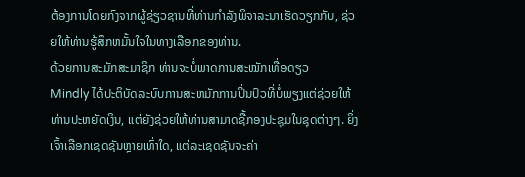ຕ້ອງການໂດຍກົງຈາກຜູ້ຊ່ຽວຊານທີ່ທ່ານກໍາລັງພິຈາລະນາເຮັດວຽກກັບ, ຊ່ວຍໃຫ້ທ່ານຮູ້ສຶກຫມັ້ນໃຈໃນທາງເລືອກຂອງທ່ານ.
ດ້ວຍການສະມັກສະມາຊິກ ທ່ານຈະບໍ່ພາດການສະໝັກເທື່ອດຽວ
Mindly ໄດ້ປະຕິບັດລະບົບການສະຫມັກການປິ່ນປົວທີ່ບໍ່ພຽງແຕ່ຊ່ວຍໃຫ້ທ່ານປະຫຍັດເງິນ, ແຕ່ຍັງຊ່ວຍໃຫ້ທ່ານສາມາດຊື້ກອງປະຊຸມໃນຊຸດຕ່າງໆ. ຍິ່ງເຈົ້າເລືອກເຊດຊັນຫຼາຍເທົ່າໃດ, ແຕ່ລະເຊດຊັນຈະຄ່າ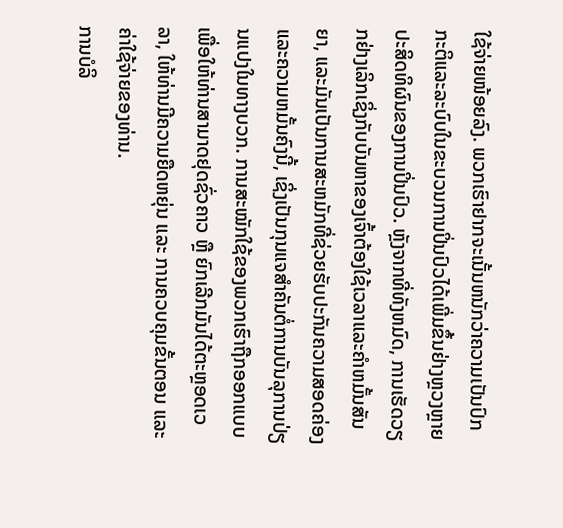ໃຊ້ຈ່າຍໜ້ອຍລົງ. ພວກເຮົາຢາກຈະເນັ້ນຫນັກວ່າຄວາມເປັນປົກກະຕິແລະລະບົບໃນຂະບວນການປິ່ນປົວໄດ້ເພີ່ມຂຶ້ນຢ່າງຫຼວງຫຼາຍປະສິດທິຜົນຂອງການປິ່ນປົວ. ຫຼັງຈາກທີ່ທັງຫມົດ, ການເຮັດວຽກຢ່າງເລິກເຊິ່ງກັບບັນຫາຂອງເຈົ້າຕ້ອງໃຊ້ເວລາແລະຄໍາຫມັ້ນສັນຍາ, ແລະມັນເປັນການສະຫມັກທີ່ຊ່ວຍຮັບປະກັນຄວາມສອດຄ່ອງແລະຄວາມຫມັ້ນຄົງນີ້, ເຊິ່ງເປັນກຸນແຈສໍາຄັນຕໍ່ການບັນລຸການປ່ຽນແປງໃນທາງບວກ. ການສະໝັກໃຊ້ຂອງພວກເຮົາຖືກອອກແບບເພື່ອໃຫ້ທ່ານສາມາດຢຸດຊົ່ວຄາວ ຫຼື ຍົກເລີກມັນໄດ້ຕະຫຼອດເວລາ, ໃຫ້ທ່ານມີຄວາມຍືດຫຍຸ່ນ ແລະ ການຄວບຄຸມຂັ້ນຕອນ ແລະຄ່າໃຊ້ຈ່າຍຂອງທ່ານ.
ການບໍລິ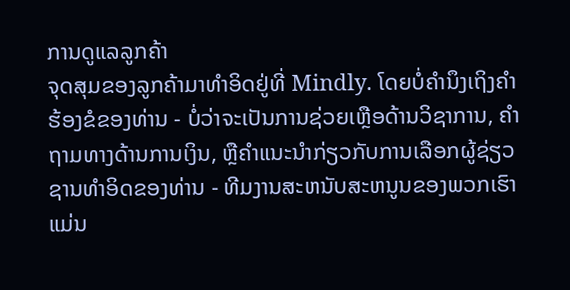ການດູແລລູກຄ້າ
ຈຸດສຸມຂອງລູກຄ້າມາທໍາອິດຢູ່ທີ່ Mindly. ໂດຍບໍ່ຄໍານຶງເຖິງຄໍາຮ້ອງຂໍຂອງທ່ານ - ບໍ່ວ່າຈະເປັນການຊ່ວຍເຫຼືອດ້ານວິຊາການ, ຄໍາຖາມທາງດ້ານການເງິນ, ຫຼືຄໍາແນະນໍາກ່ຽວກັບການເລືອກຜູ້ຊ່ຽວຊານທໍາອິດຂອງທ່ານ - ທີມງານສະຫນັບສະຫນູນຂອງພວກເຮົາແມ່ນ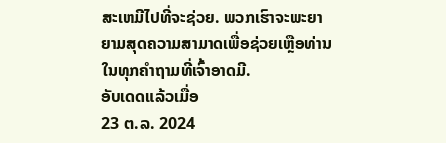ສະເຫມີໄປທີ່ຈະຊ່ວຍ. ພວກເຮົາຈະພະຍາຍາມສຸດຄວາມສາມາດເພື່ອຊ່ວຍເຫຼືອທ່ານໃນທຸກຄຳຖາມທີ່ເຈົ້າອາດມີ.
ອັບເດດແລ້ວເມື່ອ
23 ຕ.ລ. 2024